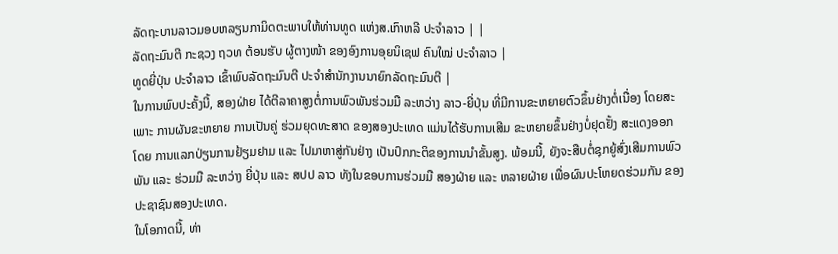ລັດຖະບານລາວມອບຫລຽນກາມິດຕະພາບໃຫ້ທ່ານທູດ ແຫ່ງສ.ເກົາຫລີ ປະຈຳລາວ | |
ລັດຖະມົນຕີ ກະຊວງ ຖວທ ຕ້ອນຮັບ ຜູ້ຕາງໜ້າ ຂອງອົງການອຸຍນິເຊຟ ຄົນໃໝ່ ປະຈຳລາວ |
ທູດຍີ່ປຸ່ນ ປະຈຳລາວ ເຂົ້າພົບລັດຖະມົນຕີ ປະຈຳສຳນັກງານນາຍົກລັດຖະມົນຕີ |
ໃນການພົບປະຄັ້ງນີ້, ສອງຝ່າຍ ໄດ້ຕີລາຄາສູງຕໍ່ການພົວພັນຮ່ວມມື ລະຫວ່າງ ລາວ-ຍີ່ປຸ່ນ ທີ່ມີການຂະຫຍາຍຕົວຂຶ້ນຢ່າງຕໍ່ເນື່ອງ ໂດຍສະເພາະ ການຜັນຂະຫຍາຍ ການເປັນຄູ່ ຮ່ວມຍຸດທະສາດ ຂອງສອງປະເທດ ແມ່ນໄດ້ຮັບການເສີມ ຂະຫຍາຍຂຶ້ນຢ່າງບໍ່ຢຸດຢັ້ງ ສະແດງອອກໂດຍ ການແລກປ່ຽນການຢ້ຽມຢາມ ແລະ ໄປມາຫາສູ່ກັນຢ່າງ ເປັນປົກກະຕິຂອງການນຳຂັ້ນສູງ. ພ້ອມນີ້, ຍັງຈະສືບຕໍ່ຊຸກຍູ້ສົ່ງເສີມການພົວພັນ ແລະ ຮ່ວມມື ລະຫວ່າງ ຍີ່ປຸ່ນ ແລະ ສປປ ລາວ ທັງໃນຂອບການຮ່ວມມື ສອງຝ່າຍ ແລະ ຫລາຍຝ່າຍ ເພື່ອຜົນປະໂຫຍດຮ່ວມກັນ ຂອງປະຊາຊົນສອງປະເທດ.
ໃນໂອກາດນີ້, ທ່າ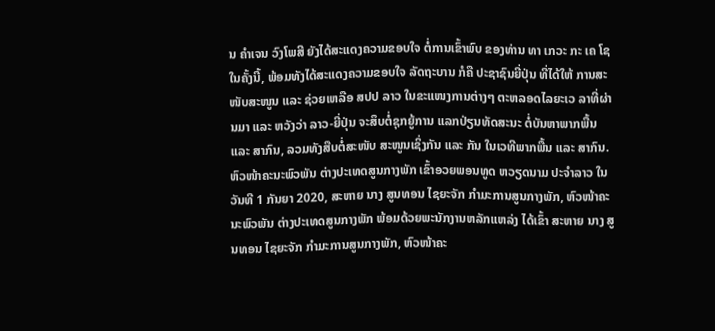ນ ຄຳເຈນ ວົງໂພສີ ຍັງໄດ້ສະແດງຄວາມຂອບໃຈ ຕໍ່ການເຂົ້າພົບ ຂອງທ່ານ ທາ ເກວະ ກະ ເຄ ໂຊ ໃນຄັ້ງນີ້, ພ້ອມທັງໄດ້ສະແດງຄວາມຂອບໃຈ ລັດຖະບານ ກໍຄື ປະຊາຊົນຍີ່ປຸ່ນ ທີ່ໄດ້ໃຫ້ ການສະໜັບສະໜູນ ແລະ ຊ່ວຍເຫລືອ ສປປ ລາວ ໃນຂະແໜງການຕ່າງໆ ຕະຫລອດໄລຍະເວ ລາທີ່ຜ່ານມາ ແລະ ຫວັງວ່າ ລາວ-ຍີ່ປຸ່ນ ຈະສຶບຕໍ່ຊຸກຍູ້ການ ແລກປ່ຽນທັດສະນະ ຕໍ່ບັນຫາພາກພື້ນ ແລະ ສາກົນ, ລວມທັງສືບຕໍ່ສະໜັບ ສະໜູນເຊິ່ງກັນ ແລະ ກັນ ໃນເວທີພາກພື້ນ ແລະ ສາກົນ.
ຫົວໜ້າຄະນະພົວພັນ ຕ່າງປະເທດສູນກາງພັກ ເຂົ້າອວຍພອນທູດ ຫວຽດນາມ ປະຈຳລາວ ໃນວັນທີ 1 ກັນຍາ 2020, ສະຫາຍ ນາງ ສູນທອນ ໄຊຍະຈັກ ກຳມະການສູນກາງພັກ, ຫົວໜ້າຄະນະພົວພັນ ຕ່າງປະເທດສູນກາງພັກ ພ້ອມດ້ວຍພະນັກງານຫລັກແຫລ່ງ ໄດ້ເຂົ້າ ສະຫາຍ ນາງ ສູນທອນ ໄຊຍະຈັກ ກຳມະການສູນກາງພັກ, ຫົວໜ້າຄະ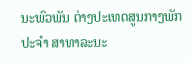ນະພົວພັນ ຕ່າງປະເທດສູນກາງພັກ ປະຈຳ ສາທາລະນະ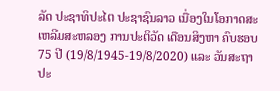ລັດ ປະຊາທິປະໄຕ ປະຊາຊົນລາວ ເນື່ອງໃນໂອກາດສະເຫລີມສະຫລອງ ການປະຕິວັດ ເດືອນສິງຫາ ຄົບຮອບ 75 ປີ (19/8/1945-19/8/2020) ແລະ ວັນສະຖາປະ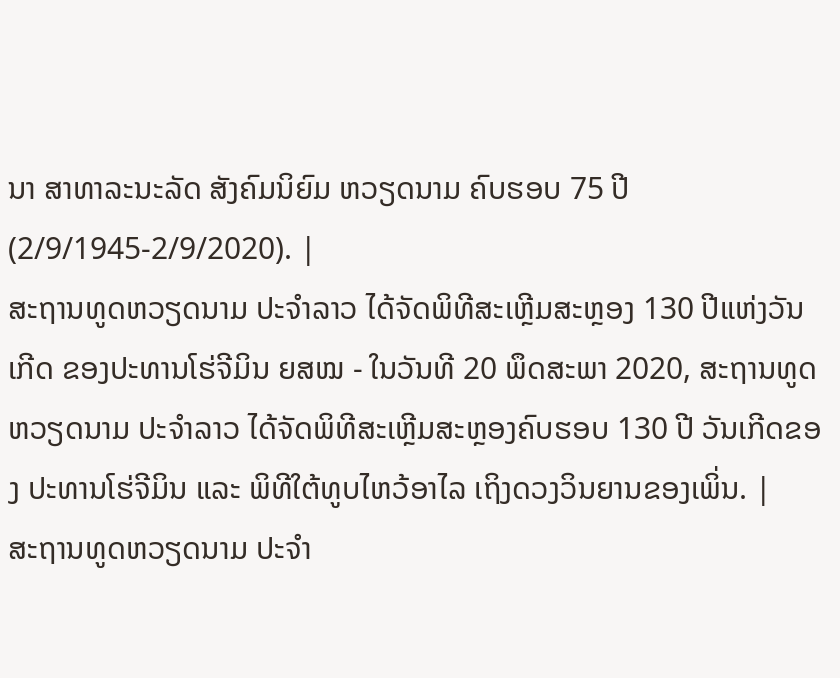ນາ ສາທາລະນະລັດ ສັງຄົມນິຍົມ ຫວຽດນາມ ຄົບຮອບ 75 ປີ (2/9/1945-2/9/2020). |
ສະຖານທູດຫວຽດນາມ ປະຈຳລາວ ໄດ້ຈັດພິທີສະເຫຼີມສະຫຼອງ 130 ປີແຫ່ງວັນເກີດ ຂອງປະທານໂຮ່ຈີມິນ ຍສໝ - ໃນວັນທີ 20 ພຶດສະພາ 2020, ສະຖານທູດຫວຽດນາມ ປະຈຳລາວ ໄດ້ຈັດພິທີສະເຫຼີມສະຫຼອງຄົບຮອບ 130 ປີ ວັນເກີດຂອງ ປະທານໂຮ່ຈີມິນ ແລະ ພິທີໃຕ້ທູບໄຫວ້ອາໄລ ເຖິງດວງວິນຍານຂອງເພິ່ນ. |
ສະຖານທູດຫວຽດນາມ ປະຈຳ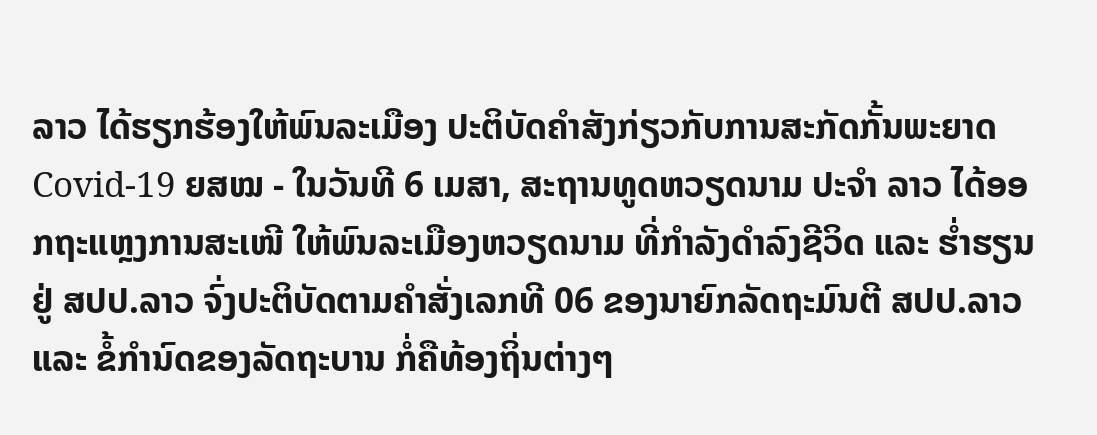ລາວ ໄດ້ຮຽກຮ້ອງໃຫ້ພົນລະເມືອງ ປະຕິບັດຄຳສັງກ່ຽວກັບການສະກັດກັ້ນພະຍາດ Covid-19 ຍສໝ - ໃນວັນທີ 6 ເມສາ, ສະຖານທູດຫວຽດນາມ ປະຈຳ ລາວ ໄດ້ອອກຖະແຫຼງການສະເໜີ ໃຫ້ພົນລະເມືອງຫວຽດນາມ ທີ່ກຳລັງດຳລົງຊີວິດ ແລະ ຮໍ່າຮຽນຢູ່ ສປປ.ລາວ ຈົ່ງປະຕິບັດຕາມຄຳສັ່ງເລກທີ 06 ຂອງນາຍົກລັດຖະມົນຕີ ສປປ.ລາວ ແລະ ຂໍ້ກຳນົດຂອງລັດຖະບານ ກໍ່ຄືທ້ອງຖິ່ນຕ່າງໆ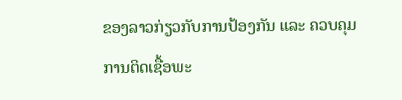ຂອງລາວກ່ຽວກັບການປ້ອງກັນ ແລະ ຄວບຄຸມການຕິດເຊື້ອພະ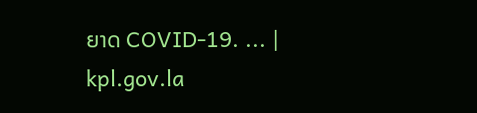ຍາດ COVID-19. ... |
kpl.gov.la